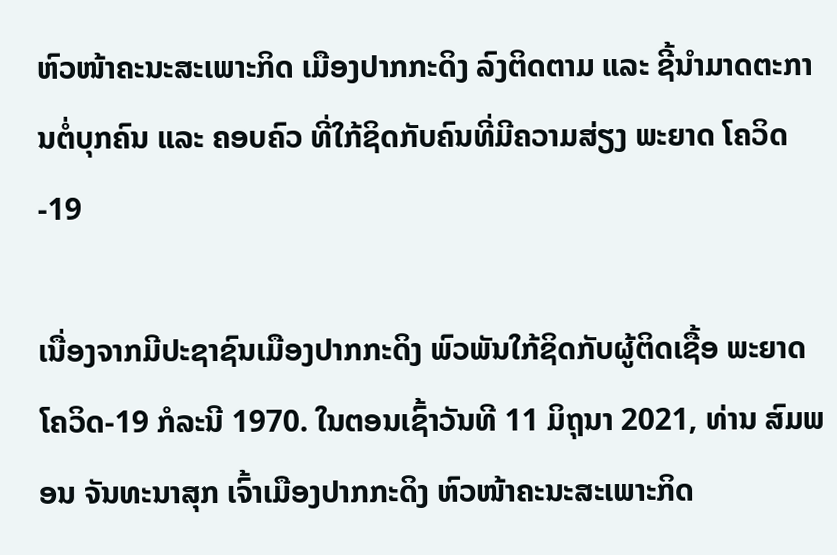ຫົວໜ້າຄະນະສະເພາະກິດ ເມືອງປາກກະດິງ ລົງຕິດຕາມ ແລະ ຊີ້ນຳມາດຕະການຕໍ່ບຸກຄົນ ແລະ ຄອບຄົວ ທີ່ໃກ້ຊິດກັບຄົນທີ່ມີຄວາມສ່ຽງ ພະຍາດ ໂຄວິດ-19

ເນື່ອງຈາກມີປະຊາຊົນເມືອງປາກກະດິງ ພົວພັນໃກ້ຊິດກັບຜູ້ຕິດເຊື້ອ ພະຍາດ ໂຄວິດ-19 ກໍລະນີ 1970. ໃນຕອນເຊົ້າວັນທີ 11 ມິຖຸນາ 2021, ທ່ານ ສົມພອນ ຈັນທະນາສຸກ ເຈົ້າເມືອງປາກກະດິງ ຫົວໜ້າຄະນະສະເພາະກິດ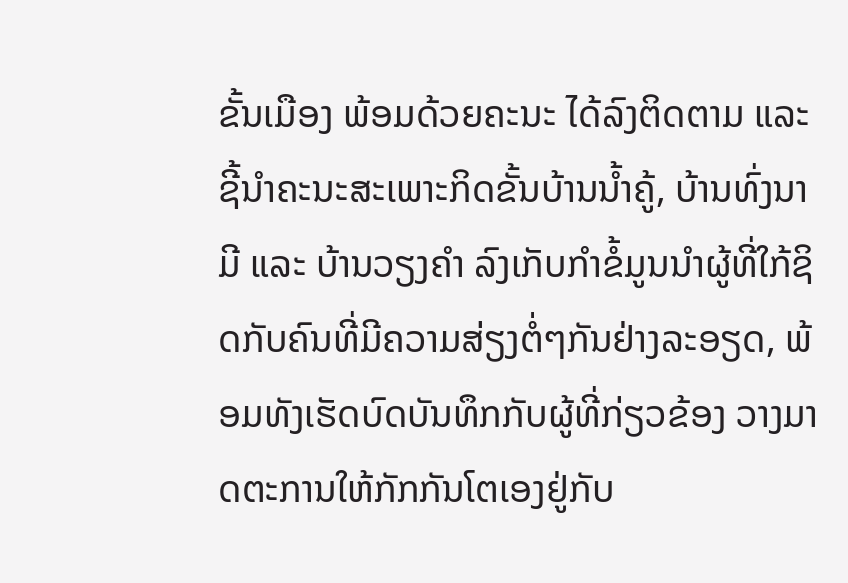ຂັ້ນເມືອງ ພ້ອມດ້ວຍຄະນະ ໄດ້ລົງຕິດຕາມ ແລະ ຊີ້ນຳຄະນະສະເພາະກິດຂັ້ນບ້ານນ້ຳຄູ້, ບ້ານທົ່ງນາມີ ແລະ ບ້ານວຽງຄຳ ລົງເກັບກຳຂໍ້ມູນນຳຜູ້ທີ່ໃກ້ຊິດກັບຄົນທີ່ມີຄວາມສ່ຽງຕໍ່ໆກັນຢ່າງລະອຽດ, ພ້ອມທັງເຮັດບົດບັນທຶກກັບຜູ້ທີ່ກ່ຽວຂ້ອງ ວາງມາດຕະການໃຫ້ກັກກັນໂຕເອງຢູ່ກັບ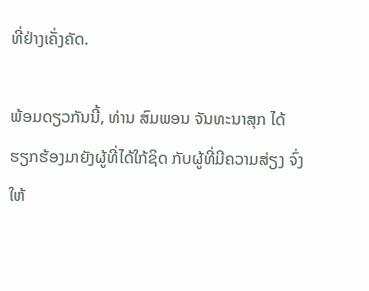ທີ່ຢ່າງເຄັ່ງຄັດ.

ພ້ອມດຽວກັນນີ້, ທ່ານ ສົມພອນ ຈັນທະນາສຸກ ໄດ້ຮຽກຮ້ອງມາຍັງຜູ້ທີ່ໄດ້ໃກ້ຊິດ ກັບຜູ້ທີ່ມີຄວາມສ່ຽງ ຈົ່ງໃຫ້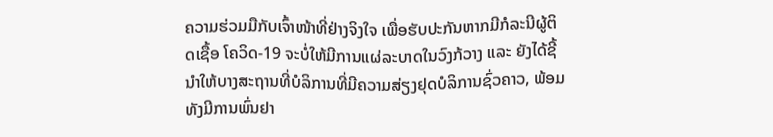ຄວາມຮ່ວມມືກັບເຈົ້າໜ້າທີ່ຢ່າງຈິງໃຈ ເພື່ອຮັບປະກັນຫາກມີກໍລະນີຜູ້ຕິດເຊື້ອ ໂຄວິດ-19 ຈະບໍ່ໃຫ້ມີການແຜ່ລະບາດໃນວົງກ້ວາງ ແລະ ຍັງໄດ້ຊີ້ນຳໃຫ້ບາງສະຖານທີ່ບໍລິການທີ່ມີຄວາມສ່ຽງຢຸດບໍລິການຊົ່ວຄາວ, ພ້ອມທັງມີການພົ່ນຢາ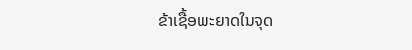ຂ້າເຊື້ອພະຍາດໃນຈຸດ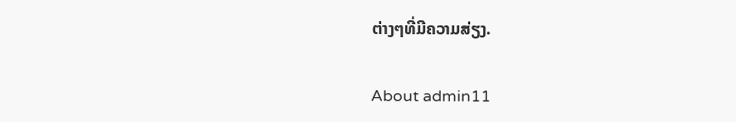ຕ່າງໆທີ່ມີຄວາມສ່ຽງ.

About admin11